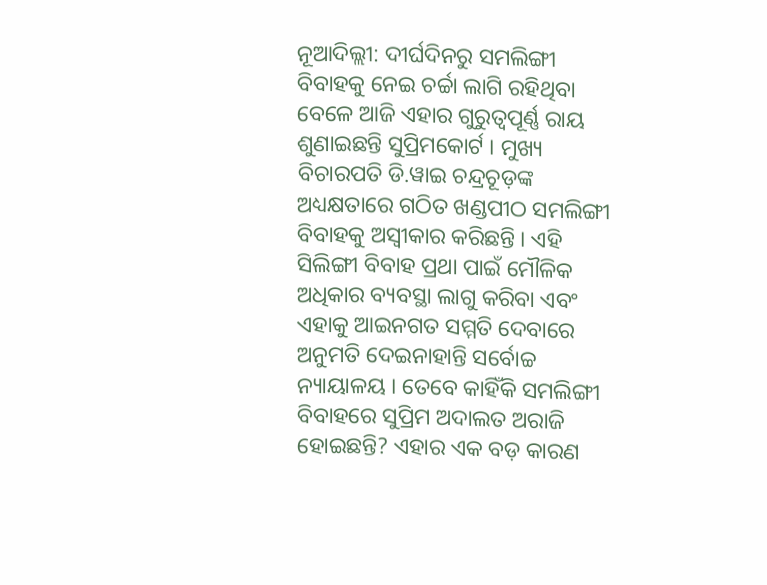ନୂଆଦିଲ୍ଲୀ: ଦୀର୍ଘଦିନରୁ ସମଲିଙ୍ଗୀ ବିବାହକୁ ନେଇ ଚର୍ଚ୍ଚା ଲାଗି ରହିଥିବା ବେଳେ ଆଜି ଏହାର ଗୁରୁତ୍ୱପୂର୍ଣ୍ଣ ରାୟ ଶୁଣାଇଛନ୍ତି ସୁପ୍ରିମକୋର୍ଟ । ମୁଖ୍ୟ ବିଚାରପତି ଡି.ୱାଇ ଚନ୍ଦ୍ରଚୂଡ଼ଙ୍କ ଅଧ୍ୟକ୍ଷତାରେ ଗଠିତ ଖଣ୍ଡପୀଠ ସମଲିଙ୍ଗୀ ବିବାହକୁ ଅସ୍ୱୀକାର କରିଛନ୍ତି । ଏହି ସିଲିଙ୍ଗୀ ବିବାହ ପ୍ରଥା ପାଇଁ ମୌଳିକ ଅଧିକାର ବ୍ୟବସ୍ଥା ଲାଗୁ କରିବା ଏବଂ ଏହାକୁ ଆଇନଗତ ସମ୍ମତି ଦେବାରେ ଅନୁମତି ଦେଇନାହାନ୍ତି ସର୍ବୋଚ୍ଚ ନ୍ୟାୟାଳୟ । ତେବେ କାହିଁକି ସମଲିଙ୍ଗୀ ବିବାହରେ ସୁପ୍ରିମ ଅଦାଲତ ଅରାଜି ହୋଇଛନ୍ତି? ଏହାର ଏକ ବଡ଼ କାରଣ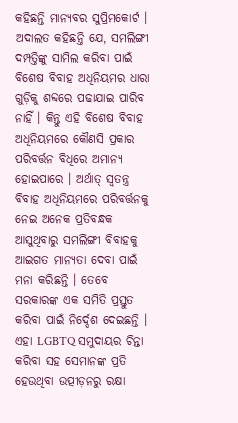କହିଛନ୍ତି ମାନ୍ୟବର ସୁପ୍ରିମକୋର୍ଟ ।
ଅଦାଲତ କହିଛନ୍ତି ଯେ, ସମଲିଙ୍ଗୀ ଦମ୍ପତ୍ତିଙ୍କୁ ସାମିଲ କରିବା ପାଇଁ ବିଶେଷ ବିବାହ ଅଧିନିୟମର ଧାରା ଗୁଡ଼ିକୁ ଶବ୍ଦରେ ପଢାଯାଇ ପାରିବ ନାହିଁ । କିନ୍ତୁ ଏହି ବିଶେଷ ବିବାହ ଅଧିନିୟମରେ କୌଣସି ପ୍ରକାର ପରିବର୍ତ୍ତନ ବିଧିରେ ଅମାନ୍ୟ ହୋଇପାରେ । ଅର୍ଥାତ୍ ସ୍ୱତନ୍ତ୍ର ବିବାହ ଅଧିନିୟମରେ ପରିବର୍ତ୍ତନକୁ ନେଇ ଅନେକ ପ୍ରତିବନ୍ଧକ ଆସୁଥିବାରୁ ସମଲିଙ୍ଗୀ ବିବାହକୁ ଆଇଗତ ମାନ୍ୟତା ଦେବା ପାଇଁ ମନା କରିଛନ୍ତି । ତେବେ ସରକାରଙ୍କ ଏକ ସମିତି ପ୍ରସ୍ତୁତ କରିବା ପାଇଁ ନିର୍ଦ୍ଦେଶ ଦେଇଛନ୍ତି । ଏହା LGBTQ ସମୁଦାୟର ଚିନ୍ତା କରିବା ସହ ସେମାନଙ୍କ ପ୍ରତି ହେଉଥିବା ଉତ୍ପୀଡ଼ନରୁ ରକ୍ଷା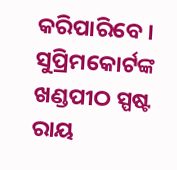କରିପାରିବେ ।
ସୁପ୍ରିମକୋର୍ଟଙ୍କ ଖଣ୍ଡପୀଠ ସ୍ପଷ୍ଟ ରାୟ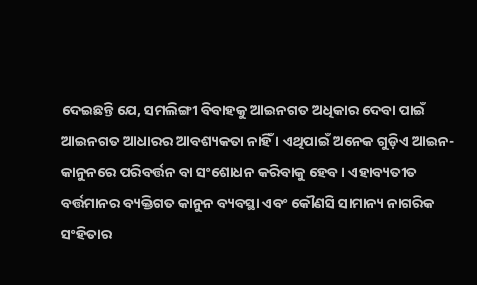ଦେଇଛନ୍ତି ଯେ, ସମଲିଙ୍ଗୀ ବିବାହକୁ ଆଇନଗତ ଅଧିକାର ଦେବା ପାଇଁ ଆଇନଗତ ଆଧାରର ଆବଶ୍ୟକତା ନାହିଁ । ଏଥିପାଇଁ ଅନେକ ଗୁଡ଼ିଏ ଆଇନ-କାନୁନରେ ପରିବର୍ତ୍ତନ ବା ସଂଶୋଧନ କରିବାକୁ ହେବ । ଏହାବ୍ୟତୀତ ବର୍ତ୍ତମାନର ବ୍ୟକ୍ତିଗତ କାନୁନ ବ୍ୟବସ୍ଥା ଏବଂ କୌଣସି ସାମାନ୍ୟ ନାଗରିକ ସଂହିତାର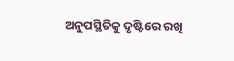ଅନୁପସ୍ଥିତିକୁ ଦୃଷ୍ଟିରେ ରଖି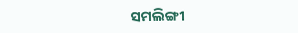ସମଲିଙ୍ଗୀ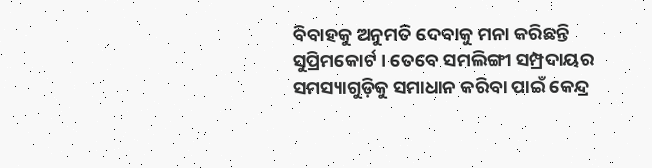ବିବାହକୁ ଅନୁମତି ଦେବାକୁ ମନା କରିଛନ୍ତି ସୁପ୍ରିମକୋର୍ଟ । ତେବେ ସମଲିଙ୍ଗୀ ସମ୍ପ୍ରଦାୟର ସମସ୍ୟାଗୁଡ଼ିକୁ ସମାଧାନ କରିବା ପାଇଁ କେନ୍ଦ୍ର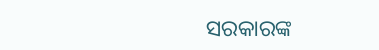ସରକାରଙ୍କ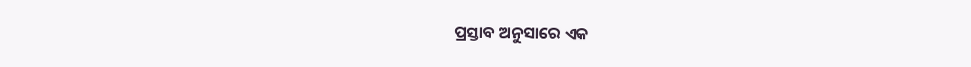ପ୍ରସ୍ତାବ ଅନୁସାରେ ଏକ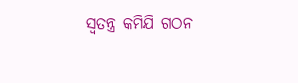ସ୍ୱତନ୍ତ୍ର କମିଯି ଗଠନ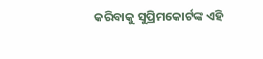କରିବାକୁ ସୁପ୍ରିମକୋର୍ଟଙ୍କ ଏହି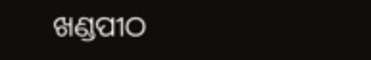ଖଣ୍ଡପୀଠ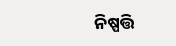ନିଷ୍ପତ୍ତି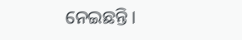ନେଇଛନ୍ତି ।